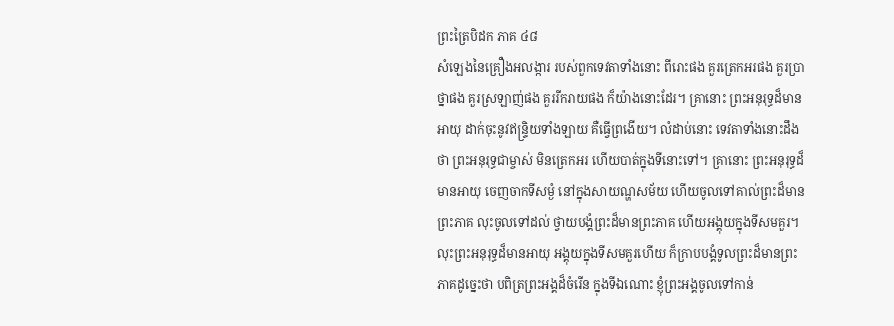ព្រះត្រៃបិដក ភាគ ៤៨
សំឡេងនៃគ្រឿងអលង្ការ របស់ពួកទេវតាទាំងនោះ ពីរោះផង គួរត្រេកអរផង គួរប្រាថ្នាផង គួរស្រឡាញ់ផង គួររីករាយផង ក៏យ៉ាងនោះដែរ។ គ្រានោះ ព្រះអនុរុទ្ធដ៏មានអាយុ ដាក់ចុះនូវឥន្រ្ទិយទាំងឡាយ គឺធ្វើព្រងើយ។ លំដាប់នោះ ទេវតាទាំងនោះដឹងថា ព្រះអនុរុទ្ធជាម្ចាស់ មិនត្រេកអរ ហើយបាត់ក្នុងទីនោះទៅ។ គ្រានោះ ព្រះអនុរុទ្ធដ៏មានអាយុ ចេញចាកទីសម្ងំ នៅក្នុងសាយណ្ហសម័យ ហើយចូលទៅគាល់ព្រះដ៏មានព្រះភាគ លុះចូលទៅដល់ ថ្វាយបង្គំព្រះដ៏មានព្រះភាគ ហើយអង្គុយក្នុងទីសមគួរ។ លុះព្រះអនុរុទ្ធដ៏មានអាយុ អង្គុយក្នុងទីសមគួរហើយ ក៏ក្រាបបង្គំទូលព្រះដ៏មានព្រះភាគដូច្នេះថា បពិត្រព្រះអង្គដ៏ចំរើន ក្នុងទីឯណោះ ខ្ញុំព្រះអង្គចូលទៅកាន់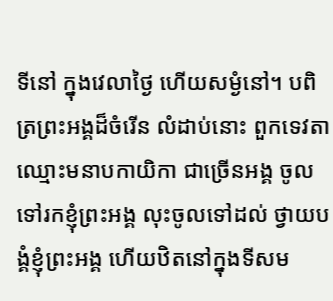ទីនៅ ក្នុងវេលាថ្ងៃ ហើយសម្ងំនៅ។ បពិត្រព្រះអង្គដ៏ចំរើន លំដាប់នោះ ពួកទេវតា ឈ្មោះមនាបកាយិកា ជាច្រើនអង្គ ចូលទៅរកខ្ញុំព្រះអង្គ លុះចូលទៅដល់ ថ្វាយបង្គំខ្ញុំព្រះអង្គ ហើយឋិតនៅក្នុងទីសម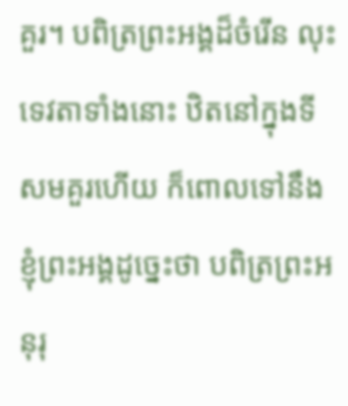គួរ។ បពិត្រព្រះអង្គដ៏ចំរើន លុះទេវតាទាំងនោះ ឋិតនៅក្នុងទីសមគួរហើយ ក៏ពោលទៅនឹងខ្ញុំព្រះអង្គដូច្នេះថា បពិត្រព្រះអនុរុ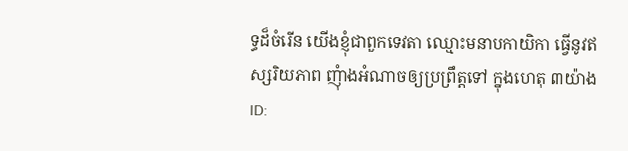ទ្ធដ៏ចំរើន យើងខ្ញុំជាពួកទេវតា ឈ្មោះមនាបកាយិកា ធ្វើនូវឥស្សរិយភាព ញុំាងអំណាចឲ្យប្រព្រឹត្តទៅ ក្នុងហេតុ ៣យ៉ាង
ID: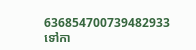636854700739482933
ទៅកា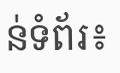ន់ទំព័រ៖